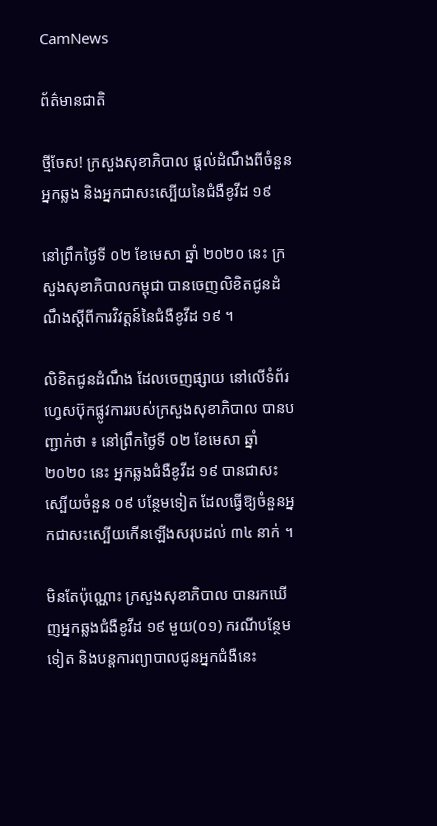CamNews

ព័ត៌មានជាតិ

ថ្មីចែស! ក្រសួងសុខាភិបាល ផ្ដល់ដំណឹងពីចំនួនអ្នកឆ្លង និងអ្នកជាសះស្បើយនៃជំងឺខូវីដ ១៩

នៅព្រឹកថ្ងៃទី ០២ ខែមេសា ឆ្នាំ ២០២០ នេះ ក្រសួងសុខាភិបាលកម្ពុជា បានចេញលិខិតជូនដំណឹងស្ដីពីការវិវត្ដន៍នៃជំងឺខូវីដ ១៩ ។

លិខិតជូនដំណឹង ដែលចេញផ្សាយ នៅលើទំព័រហ្វេសប៊ុកផ្លូវការរបស់ក្រសួងសុខាភិបាល បានបញ្ជាក់ថា ៖ នៅព្រឹកថ្ងៃទី ០២ ខែមេសា ឆ្នាំ២០២០ នេះ អ្នកឆ្លងជំងឺខូវីដ ១៩ បានជាសះស្បើយចំនួន ០៩ បន្ថែមទៀត ដែលធ្វើឱ្យចំនួនអ្នកជាសះស្បើយកើនឡើងសរុបដល់ ៣៤ នាក់ ។

មិនតែប៉ុណ្ណោះ ក្រសួងសុខាភិបាល បានរកឃើញអ្នកឆ្លងជំងឺខូវីដ ១៩ មួយ(០១) ករណីបន្ថែមទៀត និងបន្ដការព្យាបាលជូនអ្នកជំងឺនេះ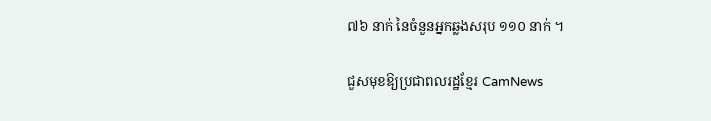៧៦ នាក់ នៃចំនួនអ្នកឆ្លងសរុប ១១០ នាក់ ។

ជួសមុខឱ្យប្រជាពលរដ្ឋខ្មែរ CamNews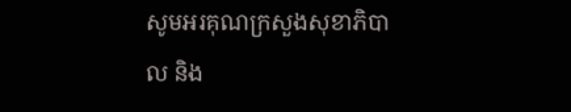សូមអរគុណក្រសួងសុខាភិបាល និង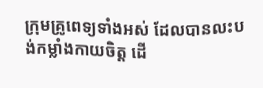ក្រុមគ្រូពេទ្យទាំងអស់ ដែលបានលះបង់កម្លាំងកាយចិត្ត ដើ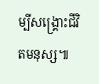ម្បីសង្គ្រោះជីវិតមនុស្ស៕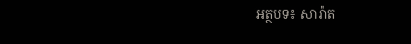អត្ថបទ៖ សារ៉ាត